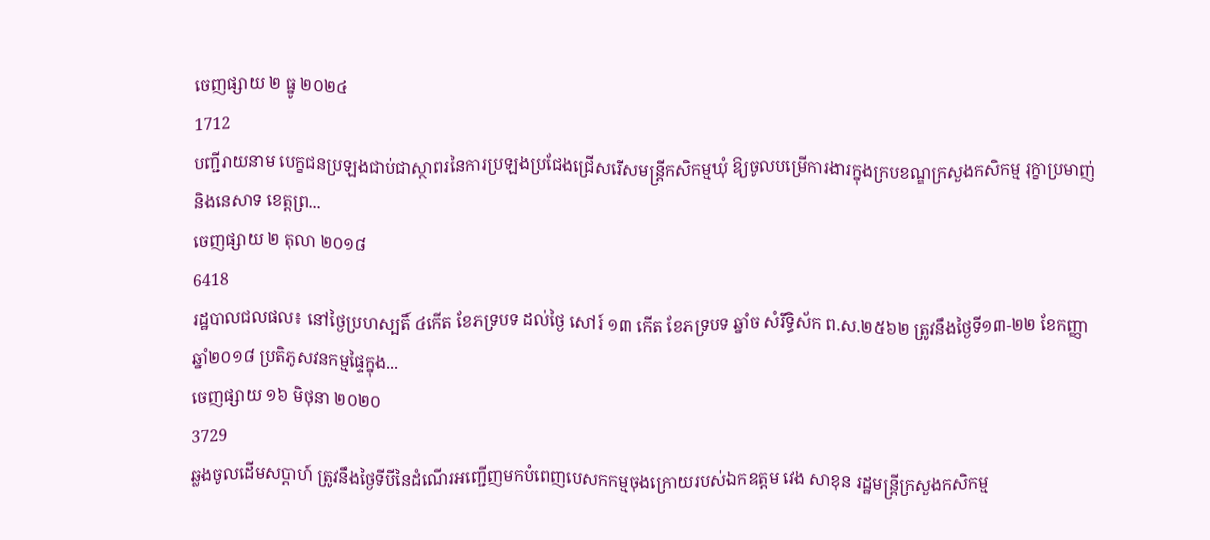ចេញផ្សាយ ២ ធ្នូ ២០២៤
1712
បញ្ជីរាយនាម បេក្ខជនប្រឡងជាប់ជាស្ថាពរនៃការប្រឡងប្រជែងជ្រើសរើសមន្ត្រីកសិកម្មឃុំ ឱ្យចូលបម្រើការងារក្នុងក្របខណ្ឌក្រសួងកសិកម្ម រុក្ខាប្រមាញ់ និងនេសាទ ខេត្តព្រ...
ចេញផ្សាយ ២ តុលា ២០១៨
6418
រដ្ឋបាលជលផល៖ នៅថ្ងៃប្រហស្បតិ៍ ៤កើត ខែភទ្របទ ដល់ថ្ងៃ សៅរ៍ ១៣ កើត ខែភទ្របទ ឆ្នាំច សំរឹទ្ធិស័ក ព.ស.២៥៦២ ត្រូវនឹងថ្ងៃទី១៣-២២ ខែកញ្ញា ឆ្នាំ២០១៨ ប្រតិភូសវនកម្មផ្ទៃក្នុង...
ចេញផ្សាយ ១៦ មិថុនា ២០២០
3729
ឆ្លងចូលដើមសប្តាហ៍ ត្រូវនឹងថ្ងៃទីបីនៃដំណើរអញ្ជើញមកបំពេញបេសកកម្មចុងក្រោយរបស់ឯកឧត្តម វេង សាខុន រដ្ឋមន្ត្រីក្រសួងកសិកម្ម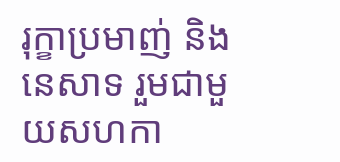រុក្ខាប្រមាញ់ និងនេសាទ រួមជាមួយសហកា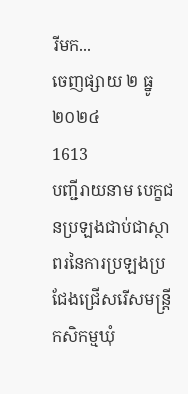រីមក...
ចេញផ្សាយ ២ ធ្នូ ២០២៤
1613
បញ្ជីរាយនាម បេក្ខជនប្រឡងជាប់ជាស្ថាពរនៃការប្រឡងប្រជែងជ្រើសរើសមន្ត្រីកសិកម្មឃុំ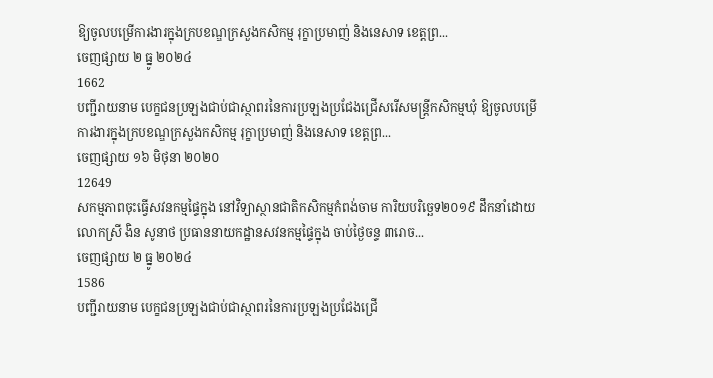ឱ្យចូលបម្រើការងារក្នុងក្របខណ្ឌក្រសួងកសិកម្ម រុក្ខាប្រមាញ់ និងនេសាទ ខេត្តព្រ...
ចេញផ្សាយ ២ ធ្នូ ២០២៤
1662
បញ្ជីរាយនាម បេក្ខជនប្រឡងជាប់ជាស្ថាពរនៃការប្រឡងប្រជែងជ្រើសរើសមន្ត្រីកសិកម្មឃុំ ឱ្យចូលបម្រើការងារក្នុងក្របខណ្ឌក្រសួងកសិកម្ម រុក្ខាប្រមាញ់ និងនេសាទ ខេត្តព្រ...
ចេញផ្សាយ ១៦ មិថុនា ២០២០
12649
សកម្មភាពចុះធ្វើសវនកម្មផ្ទៃក្នុង នៅវិទ្យាស្ថានជាតិកសិកម្មកំពង់ចាម ការិយបរិច្ឆេទ២០១៩ ដឹកនាំដោយលោកស្រី ងិន សូនាថ ប្រធាននាយកដ្ឋានសវនកម្មផ្ទៃក្នុង ចាប់ថ្ងៃចន្ទ ៣រោច...
ចេញផ្សាយ ២ ធ្នូ ២០២៤
1586
បញ្ជីរាយនាម បេក្ខជនប្រឡងជាប់ជាស្ថាពរនៃការប្រឡងប្រជែងជ្រើ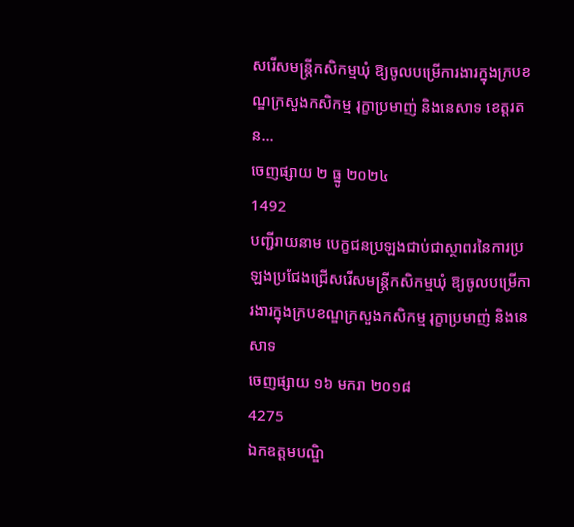សរើសមន្ត្រីកសិកម្មឃុំ ឱ្យចូលបម្រើការងារក្នុងក្របខណ្ឌក្រសួងកសិកម្ម រុក្ខាប្រមាញ់ និងនេសាទ ខេត្តរតន...
ចេញផ្សាយ ២ ធ្នូ ២០២៤
1492
បញ្ជីរាយនាម បេក្ខជនប្រឡងជាប់ជាស្ថាពរនៃការប្រឡងប្រជែងជ្រើសរើសមន្ត្រីកសិកម្មឃុំ ឱ្យចូលបម្រើការងារក្នុងក្របខណ្ឌក្រសួងកសិកម្ម រុក្ខាប្រមាញ់ និងនេសាទ
ចេញផ្សាយ ១៦ មករា ២០១៨
4275
ឯកឧត្តមបណ្ឌិ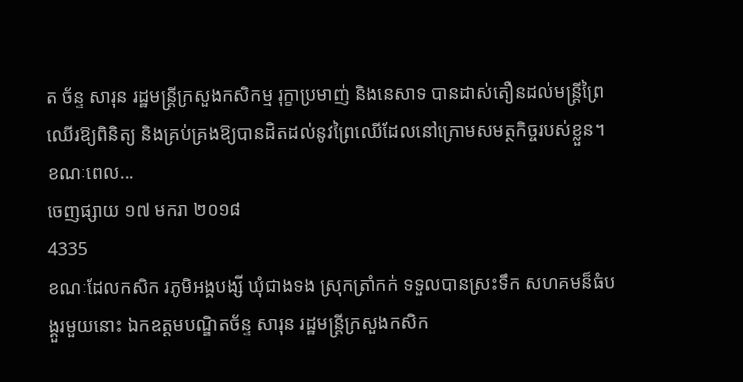ត ច័ន្ទ សារុន រដ្ឋមន្ត្រីក្រសួងកសិកម្ម រុក្ខាប្រមាញ់ និងនេសាទ បានដាស់តឿនដល់មន្ដ្រីព្រៃឈើរឱ្យពិនិត្យ និងគ្រប់គ្រងឱ្យបានដិតដល់នូវព្រៃឈើដែលនៅក្រោមសមត្ថកិច្ចរបស់ខ្លួន។
ខណៈពេល...
ចេញផ្សាយ ១៧ មករា ២០១៨
4335
ខណៈដែលកសិក រភូមិអង្គបង្សី ឃុំជាងទង ស្រុកត្រាំកក់ ទទួលបានស្រះទឹក សហគមន៏ធំបង្គួរមួយនោះ ឯកឧត្ដមបណ្ឌិតច័ន្ទ សារុន រដ្ឋមន្ដ្រីក្រសួងកសិក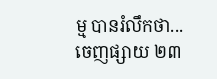ម្ម បានរំលឹកថា...
ចេញផ្សាយ ២៣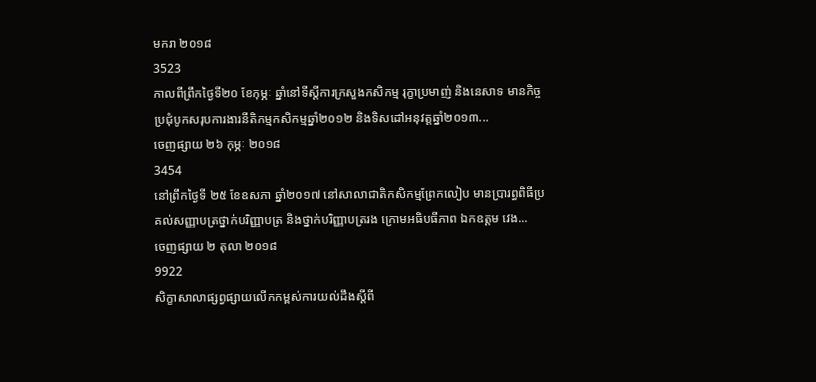មករា ២០១៨
3523
កាលពីព្រឹកថ្ងៃទី២០ ខែកុម្ភៈ ឆ្នាំនៅទីស្តីការក្រសួងកសិកម្ម រុក្ខាប្រមាញ់ និងនេសាទ មានកិច្ចប្រជុំបូកសរុបការងារនីតិកម្មកសិកម្មឆ្នាំ២០១២ និងទិសដៅអនុវត្តឆ្នាំ២០១៣...
ចេញផ្សាយ ២៦ កុម្ភៈ ២០១៨
3454
នៅព្រឹកថ្ងៃទី ២៥ ខែឧសភា ឆ្នាំ២០១៧ នៅសាលាជាតិកសិកម្មព្រែកលៀប មានប្រារព្ធពិធីប្រគល់សញ្ញាបត្រថ្នាក់បរិញ្ញាបត្រ និងថ្នាក់បរិញ្ញាបត្ររង ក្រោមអធិបធីភាព ឯកឧត្តម វេង...
ចេញផ្សាយ ២ តុលា ២០១៨
9922
សិក្ខាសាលាផ្សព្វផ្សាយលើកកម្ពស់ការយល់ដឹងស្ដីពី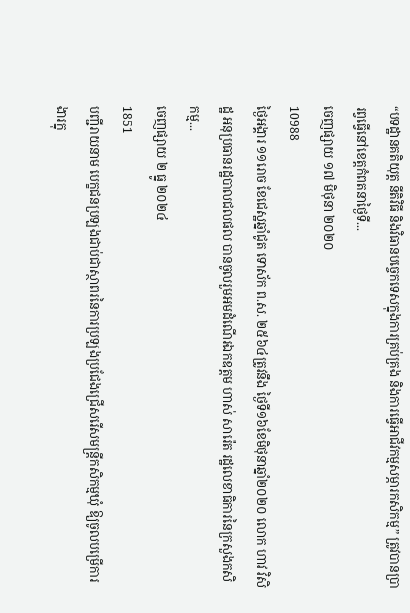“បទដ្ឋានគតិយុត្ត នីតិវិធី និងវិធានបច្ចេកទេសក្នុងការគ្រប់គ្រង និងការធ្វើអាជីវកម្មសម្ភារកសិកម្ម” ត្រូវបានប្រារព្វធ្វើនៅខេត្តកំពតនាថ្ងៃទី...
ចេញផ្សាយ ១៧ មិថុនា ២០២០
10988
ថ្ងៃអង្គារ ១១រោច ខែជេស្ឋឆ្នាំជូត ទោស័ក ព.ស. ២៥៦៤ត្រូវនឹង ថ្ងៃទី១៦ខែមិថុនាឆ្នាំ២០២០ លោក ហាវ វិសិដ្ឋ អនុប្រធានរដ្ឋបាលជលផល បានចូលរួមអមដំណើរឯកឧត្ដម ហាស់ សារ៉េត រដ្ឋលេខាធិការនៃក្រសួងកសិកម្ម...
ចេញផ្សាយ ២ ធ្នូ ២០២៤
1851
បញ្ជីរាយនាម បេក្ខជនប្រឡងជាប់ជាស្ថាពរនៃការប្រឡងប្រជែងជ្រើសរើសមន្ត្រីកសិកម្មឃុំ ឱ្យចូលបម្រើការងារក្នុ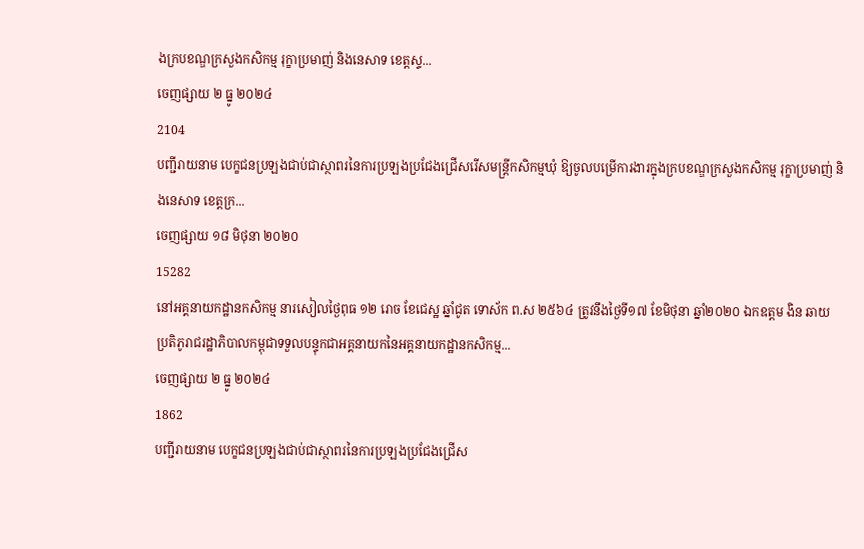ងក្របខណ្ឌក្រសួងកសិកម្ម រុក្ខាប្រមាញ់ និងនេសាទ ខេត្តស្ទ...
ចេញផ្សាយ ២ ធ្នូ ២០២៤
2104
បញ្ជីរាយនាម បេក្ខជនប្រឡងជាប់ជាស្ថាពរនៃការប្រឡងប្រជែងជ្រើសរើសមន្ត្រីកសិកម្មឃុំ ឱ្យចូលបម្រើការងារក្នុងក្របខណ្ឌក្រសួងកសិកម្ម រុក្ខាប្រមាញ់ និងនេសាទ ខេត្តក្រ...
ចេញផ្សាយ ១៨ មិថុនា ២០២០
15282
នៅអគ្គនាយកដ្ឋានកសិកម្ម នារសៀលថ្ងៃពុធ ១២ រោច ខែជេស្ឋ ឆ្នាំជូត ទោស័ក ព.ស ២៥៦៤ ត្រូវនឹងថ្ងៃទី១៧ ខែមិថុនា ឆ្នាំ២០២០ ឯកឧត្តម ងិន ឆាយ ប្រតិភូរាជរដ្ឋាភិបាលកម្ពុជាទទួលបន្ទុកជាអគ្គនាយកនៃអគ្គនាយកដ្ឋានកសិកម្ម...
ចេញផ្សាយ ២ ធ្នូ ២០២៤
1862
បញ្ជីរាយនាម បេក្ខជនប្រឡងជាប់ជាស្ថាពរនៃការប្រឡងប្រជែងជ្រើស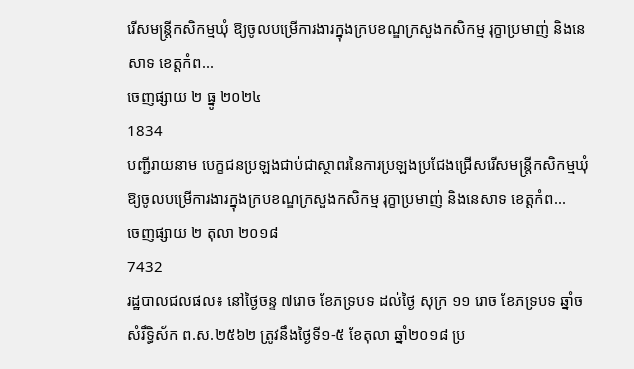រើសមន្ត្រីកសិកម្មឃុំ ឱ្យចូលបម្រើការងារក្នុងក្របខណ្ឌក្រសួងកសិកម្ម រុក្ខាប្រមាញ់ និងនេសាទ ខេត្តកំព...
ចេញផ្សាយ ២ ធ្នូ ២០២៤
1834
បញ្ជីរាយនាម បេក្ខជនប្រឡងជាប់ជាស្ថាពរនៃការប្រឡងប្រជែងជ្រើសរើសមន្ត្រីកសិកម្មឃុំ ឱ្យចូលបម្រើការងារក្នុងក្របខណ្ឌក្រសួងកសិកម្ម រុក្ខាប្រមាញ់ និងនេសាទ ខេត្តកំព...
ចេញផ្សាយ ២ តុលា ២០១៨
7432
រដ្ឋបាលជលផល៖ នៅថ្ងៃចន្ទ ៧រោច ខែភទ្របទ ដល់ថ្ងៃ សុក្រ ១១ រោច ខែភទ្របទ ឆ្នាំច សំរឹទ្ធិស័ក ព.ស.២៥៦២ ត្រូវនឹងថ្ងៃទី១-៥ ខែតុលា ឆ្នាំ២០១៨ ប្រ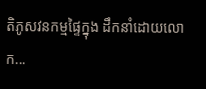តិភូសវនកម្មផ្ទៃក្នុង ដឹកនាំដោយលោក...